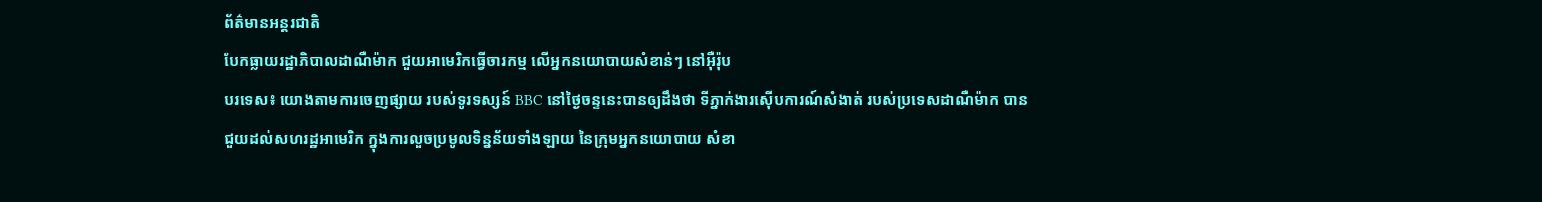ព័ត៌មានអន្តរជាតិ
បែកធ្លាយរដ្ឋាភិបាលដាណឺម៉ាក ជួយអាមេរិកធ្វើចារកម្ម លើអ្នកនយោបាយសំខាន់ៗ នៅអ៊ឺរ៉ុប
បរទេស៖ យោងតាមការចេញផ្សាយ របស់ទូរទស្សន៍ BBC នៅថ្ងៃចន្ទនេះបានឲ្យដឹងថា ទីភ្នាក់ងារស៊ើបការណ៍សំងាត់ របស់ប្រទេសដាណឺម៉ាក បានជួយដល់សហរដ្ឋអាមេរិក ក្នុងការលួចប្រមូលទិន្នន័យទាំងឡាយ នៃក្រុមអ្នកនយោបាយ សំខា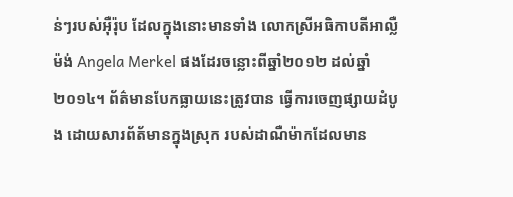ន់ៗរបស់អ៊ឺរ៉ុប ដែលក្នុងនោះមានទាំង លោកស្រីអធិកាបតីអាល្លឺម៉ង់ Angela Merkel ផងដែរចន្លោះពីឆ្នាំ២០១២ ដល់ឆ្នាំ២០១៤។ ព័ត៌មានបែកធ្លាយនេះត្រូវបាន ធ្វើការចេញផ្សាយដំបូង ដោយសារព័ត័មានក្នុងស្រុក របស់ដាណឺម៉ាកដែលមាន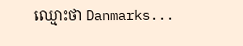ឈ្មោះថា Danmarks...